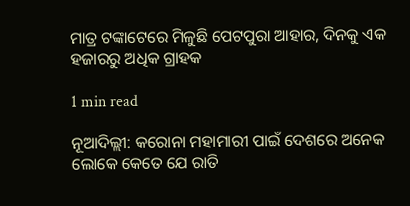ମାତ୍ର ଟଙ୍କାଟେରେ ମିଳୁଛି ପେଟପୁରା ଆହାର, ଦିନକୁ ଏକ ହଜାରରୁ ଅଧିକ ଗ୍ରାହକ

1 min read

ନୂଆଦିଲ୍ଲୀ: କରୋନା ମହାମାରୀ ପାଇଁ ଦେଶରେ ଅନେକ ଲୋକେ କେତେ ଯେ ରାତି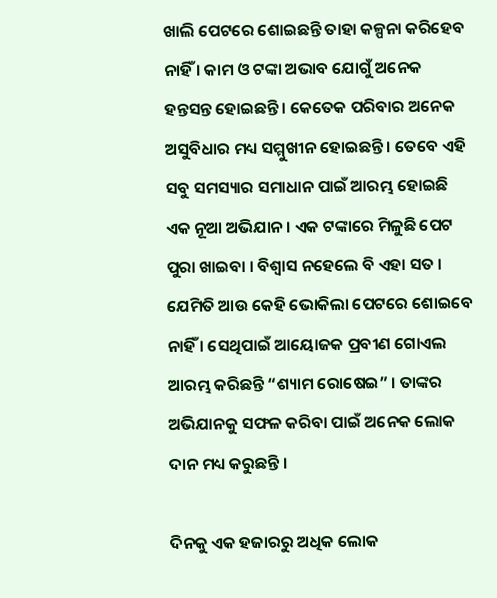ଖାଲି ପେଟରେ ଶୋଇଛନ୍ତି ତାହା କଳ୍ପନା କରିହେବ ନାହିଁ । କାମ ଓ ଟଙ୍କା ଅଭାବ ଯୋଗୁଁ ଅନେକ ହନ୍ତସନ୍ତ ହୋଇଛନ୍ତି । କେତେକ ପରିବାର ଅନେକ ଅସୁବିଧାର ମଧ୍ୟ ସମ୍ମୁଖୀନ ହୋଇଛନ୍ତି । ତେବେ ଏହି ସବୁ ସମସ୍ୟାର ସମାଧାନ ପାଇଁ ଆରମ୍ଭ ହୋଇଛି ଏକ ନୂଆ ଅଭିଯାନ । ଏକ ଟଙ୍କାରେ ମିଳୁଛି ପେଟ ପୁରା ଖାଇବା । ବିଶ୍ୱାସ ନହେଲେ ବି ଏହା ସତ । ଯେମିତି ଆଉ କେହି ଭୋକିଲା ପେଟରେ ଶୋଇବେ ନାହିଁ । ସେଥିପାଇଁ ଆୟୋଜକ ପ୍ରବୀଣ ଗୋଏଲ ଆରମ୍ଭ କରିଛନ୍ତି “ଶ୍ୟାମ ରୋଷେଇ” । ତାଙ୍କର ଅଭିଯାନକୁ ସଫଳ କରିବା ପାଇଁ ଅନେକ ଲୋକ ଦାନ ମଧ୍ୟ କରୁଛନ୍ତି ।

ଦିନକୁ ଏକ ହଜାରରୁ ଅଧିକ ଲୋକ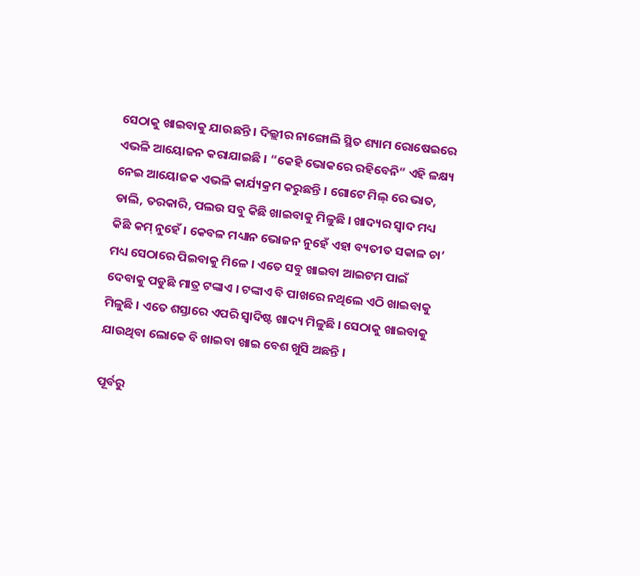ସେଠାକୁ ଖାଇବାକୁ ଯାଉଛନ୍ତି । ଦିଲ୍ଲୀର ନାଙ୍ଗୋଲି ସ୍ଥିତ ଶ୍ୟାମ ରୋଷେଇରେ ଏଭଳି ଆୟୋଜନ କରାଯାଇଛି । “କେହି ଭୋକରେ ରହିବେନି” ଏହି ଳକ୍ଷ୍ୟ ନେଇ ଆୟୋଜକ ଏଭଳି କାର୍ଯ୍ୟକ୍ରମ କରୁଛନ୍ତି । ଗୋଟେ ମିଲ୍ ରେ ଭାତ, ଡାଲି, ତରକାରି, ପଲଉ ସବୁ କିଛି ଖାଇବାକୁ ମିଳୁଛି । ଖାଦ୍ୟର ସ୍ୱାଦ ମଧ୍ୟ କିଛି କମ୍ ନୁହେଁ । କେବଳ ମଧ୍ୟାନ ଭୋଜନ ନୁହେଁ ଏହା ବ୍ୟତୀତ ସକାଳ ଚା’ ମଧ୍ୟ ସେଠାରେ ପିଇବାକୁ ମିଳେ । ଏତେ ସବୁ ଖାଇବା ଆଇଟମ ପାଇଁ ଦେବାକୁ ପଡୁଛି ମାତ୍ର ଟଙ୍କାଏ । ଟଙ୍କାଏ ବି ପାଖରେ ନଥିଲେ ଏଠି ଖାଇବାକୁ ମିଳୁଛି । ଏତେ ଶସ୍ତାରେ ଏପରି ସ୍ୱାଦିଷ୍ଟ ଖାଦ୍ୟ ମିଳୁଛି । ସେଠାକୁ ଖାଇବାକୁ ଯାଉଥିବା ଲୋକେ ବି ଖାଇବା ଖାଇ ବେଶ ଖୁସି ଅଛନ୍ତି ।

ପୂର୍ବରୁ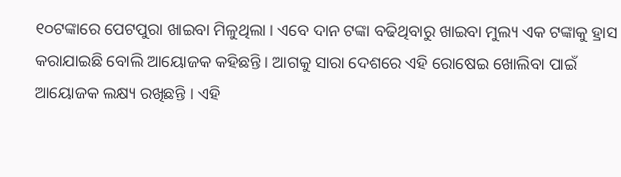୧୦ଟଙ୍କାରେ ପେଟପୁରା ଖାଇବା ମିଳୁଥିଲା । ଏବେ ଦାନ ଟଙ୍କା ବଢିଥିବାରୁ ଖାଇବା ମୁଲ୍ୟ ଏକ ଟଙ୍କାକୁ ହ୍ରାସ କରାଯାଇଛି ବୋଲି ଆୟୋଜକ କହିଛନ୍ତି । ଆଗକୁ ସାରା ଦେଶରେ ଏହି ରୋଷେଇ ଖୋଲିବା ପାଇଁ ଆୟୋଜକ ଲକ୍ଷ୍ୟ ରଖିଛନ୍ତି । ଏହି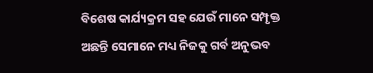ବିଶେଷ କାର୍ଯ୍ୟକ୍ରମ ସହ ଯେଉଁ ମାନେ ସମ୍ପୃକ୍ତ ଅଛନ୍ତି ସେମାନେ ମଧ୍ୟ ନିଜକୁ ଗର୍ବ ଅନୁଭବ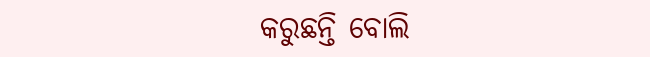କରୁଛନ୍ତି ବୋଲି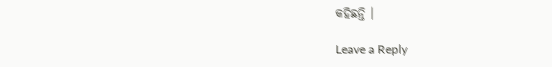କହିଛନ୍ତି ।

Leave a Reply